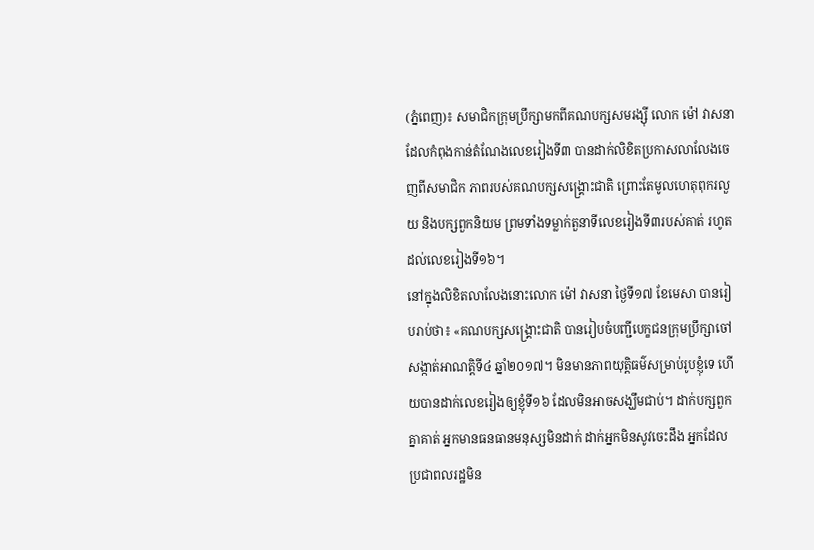(ភ្នំពេញ)៖ សមាជិកក្រុមប្រឹក្សាមកពីគណបក្សសមរង្ស៊ី លោក ម៉ៅ វាសនា ដែលកំពុងកាន់តំណែងលេខរៀងទី៣ បានដាក់លិខិតប្រកាសលាលែងចេញពីសមាជិក ភាពរបស់គណបក្សសង្រ្គោះជាតិ ព្រោះតែមូលហេតុពុករលួយ និងបក្សពួកនិយម ព្រមទាំងទម្លាក់តួនាទីលេខរៀងទី៣របស់គាត់ រហូតដល់លេខរៀងទី១៦។
នៅក្នុងលិខិតលាលែងនោះលោក ម៉ៅ វាសនា ថ្ងៃទី១៧ ខែមេសា បានរៀបរាប់ថា៖ «គណបក្សសង្រ្គោះជាតិ បានរៀបចំបញ្ជីបេក្ខជនក្រុមប្រឹក្សាចៅសង្កាត់អាណត្តិទី៤ ឆ្នាំ២០១៧។ មិនមានភាពយុត្តិធម៌សម្រាប់រូបខ្ញុំទេ ហើយបានដាក់លេខរៀងឲ្យខ្ញុំទី១៦ ដែលមិនអាចសង្ឃឹមជាប់។ ដាក់បក្សពួកគ្នាគាត់ អ្នកមានធនធានមនុស្សមិនដាក់ ដាក់អ្នកមិនសូវចេះដឹង អ្នកដែលប្រជាពលរដ្ឋមិន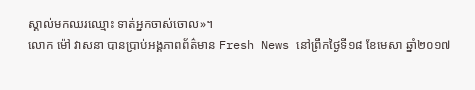ស្គាល់មកឈរឈ្មោះ ទាត់អ្នកចាស់ចោល»។
លោក ម៉ៅ វាសនា បានប្រាប់អង្គភាពព័ត៌មាន Fresh News នៅព្រឹកថ្ងៃទី១៨ ខែមេសា ឆ្នាំ២០១៧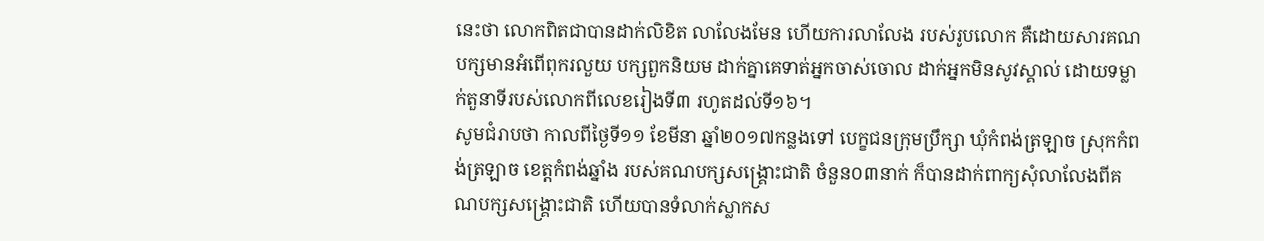នេះថា លោកពិតជាបានដាក់លិខិត លាលែងមែន ហើយការលាលែង របស់រូបលោក គឺដោយសារគណបក្សមានអំពើពុករលួយ បក្សពួកនិយម ដាក់គ្នាគេទាត់អ្នកចាស់ចោល ដាក់អ្នកមិនសូវស្គាល់ ដោយទម្លាក់តួនាទីរបស់លោកពីលេខរៀងទី៣ រហូតដល់ទី១៦។
សូមជំរាបថា កាលពីថ្ងៃទី១១ ខែមីនា ឆ្នាំ២០១៧កន្លងទៅ បេក្ខជនក្រុមប្រឹក្សា ឃុំកំពង់ត្រឡាច ស្រុកកំពង់ត្រឡាច ខេត្តកំពង់ឆ្នាំង របស់គណបក្សសង្រ្គោះជាតិ ចំនួន០៣នាក់ ក៏បានដាក់ពាក្យសុំលាលែងពីគណបក្សសង្គ្រោះជាតិ ហើយបានទំលាក់ស្លាកស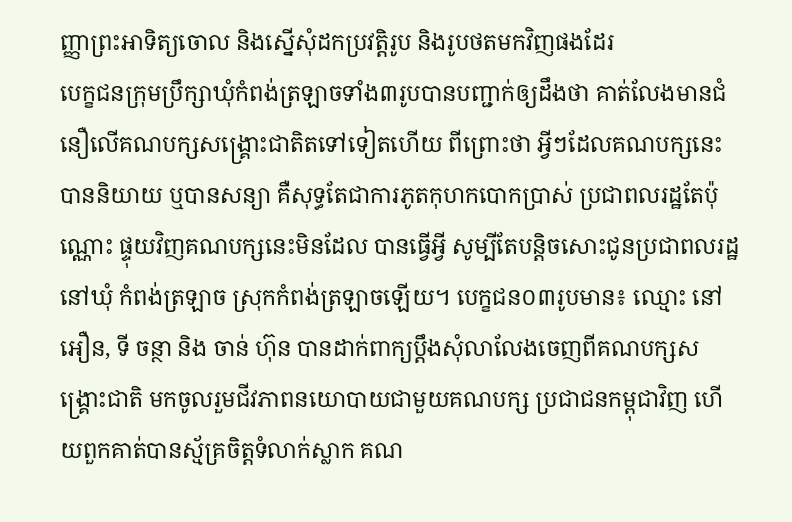ញ្ញាព្រះអាទិត្យចោល និងស្នើសុំដកប្រវត្តិរូប និងរូបថតមកវិញផងដែរ
បេក្ខជនក្រុមប្រឹក្សាឃុំកំពង់ត្រឡាចទាំង៣រូបបានបញ្ជាក់ឲ្យដឹងថា គាត់លែងមានជំនឿលើគណបក្សសង្គ្រោះជាតិតទៅទៀតហើយ ពីព្រោះថា អ្វីៗដែលគណបក្សនេះ បាននិយាយ ឬបានសន្យា គឺសុទ្ធតែជាការភូតកុហកបោកប្រាស់ ប្រជាពលរដ្ឋតែប៉ុណ្ណោះ ផ្ទុយវិញគណបក្សនេះមិនដែល បានធ្វើអ្វី សូម្បីតែបន្តិចសោះជូនប្រជាពលរដ្ឋនៅឃុំ កំពង់ត្រឡាច ស្រុកកំពង់ត្រឡាចឡើយ។ បេក្ខជន០៣រូបមាន៖ ឈ្មោះ នៅ អឿន, ទី ចន្ថា និង ចាន់ ហ៊ុន បានដាក់ពាក្យប្ដឹងសុំលាលែងចេញពីគណបក្សសង្គ្រោះជាតិ មកចូលរួមជីវភាពនយោបាយជាមួយគណបក្ស ប្រជាជនកម្ពុជាវិញ ហើយពួកគាត់បានស្ម័គ្រចិត្តទំលាក់ស្លាក គណ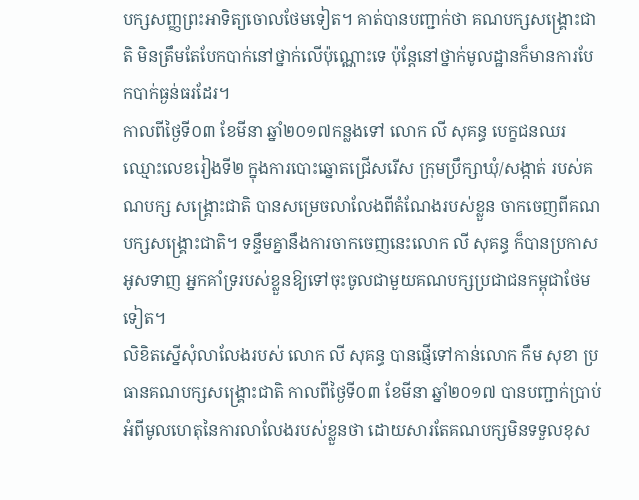បក្សសញ្ញព្រះអាទិត្យចោលថែមទៀត។ គាត់បានបញ្ជាក់ថា គណបក្សសង្គ្រោះជាតិ មិនត្រឹមតែបែកបាក់នៅថ្នាក់លើប៉ុណ្ណោះទេ ប៉ុន្ដែនៅថ្នាក់មូលដ្ឋានក៏មានការបែកបាក់ធ្ងន់ធរដែរ។
កាលពីថ្ងៃទី០៣ ខែមីនា ឆ្នាំ២០១៧កន្លងទៅ លោក លី សុគន្ធ បេក្ខជនឈរឈ្មោះលេខរៀងទី២ ក្នុងការបោះឆ្នោតជ្រើសរើស ក្រុមប្រឹក្សាឃុំ/សង្កាត់ របស់គណបក្ស សង្រ្គោះជាតិ បានសម្រេចលាលែងពីតំណែងរបស់ខ្លួន ចាកចេញពីគណបក្សសង្រ្គោះជាតិ។ ទន្ទឹមគ្នានឹងការចាកចេញនេះលោក លី សុគន្ធ ក៏បានប្រកាសអូសទាញ អ្នកគាំទ្ររបស់ខ្លួនឱ្យទៅចុះចូលជាមួយគណបក្សប្រជាជនកម្ពុជាថែមទៀត។
លិខិតស្នើសុំលាលែងរបស់ លោក លី សុគន្ធ បានផ្ញើទៅកាន់លោក កឹម សុខា ប្រធានគណបក្សសង្រ្គោះជាតិ កាលពីថ្ងៃទី០៣ ខែមីនា ឆ្នាំ២០១៧ បានបញ្ជាក់ប្រាប់អំពីមូលហេតុនៃការលាលែងរបស់ខ្លួនថា ដោយសារតែគណបក្សមិនទទួលខុស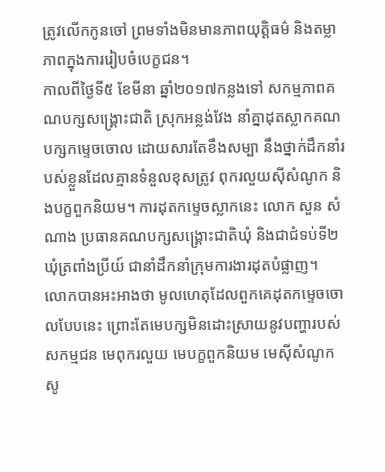ត្រូវលើកកូនចៅ ព្រមទាំងមិនមានភាពយុត្តិធម៌ និងតម្លាភាពក្នុងការរៀបចំបេក្ខជន។
កាលពីថ្ងៃទី៥ ខែមីនា ឆ្នាំ២០១៧កន្លងទៅ សកម្មភាពគណបក្សសង្គ្រោះជាតិ ស្រុកអន្លង់វែង នាំគ្នាដុតស្លាកគណបក្សកម្ទេចចោល ដោយសារតែខឹងសម្បា នឹងថ្នាក់ដឹកនាំរបស់ខ្លួនដែលគ្មានទំនួលខុសត្រូវ ពុករលួយស៊ីសំណូក និងបក្ខពួកនិយម។ ការដុតកម្ទេចស្លាកនេះ លោក សួន សំណាង ប្រធានគណបក្សសង្គ្រោះជាតិឃុំ និងជាជំទប់ទី២ ឃុំត្រពាំងប្រីយ៍ ជានាំដឹកនាំក្រុមការងារដុតបំផ្លាញ។
លោកបានអះអាងថា មូលហេតុដែលពួកគេដុតកម្ទេចចោលបែបនេះ ព្រោះតែមេបក្សមិនដោះស្រាយនូវបញ្ហារបស់សកម្មជន មេពុករលួយ មេបក្ខពួកនិយម មេស៊ីសំណូកសូ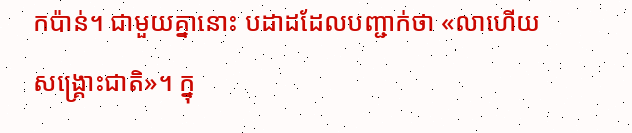កប៉ាន់។ ជាមួយគ្នានោះ បដាដដែលបញ្ជាក់ថា «លាហើយសង្គ្រោះជាតិ»។ ក្នុ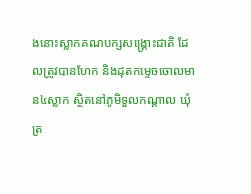ងនោះស្លាកគណបក្សសង្គ្រោះជាតិ ដែលត្រូវបានហែក និងដុតកម្ទេចចោលមាន៤ស្លាក ស្ថិតនៅភូមិទួលកណ្តាល ឃុំត្រ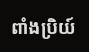ពាំងប្រិយ៍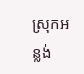ស្រុកអន្លង់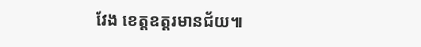វែង ខេត្តឧត្តរមានជ័យ៕